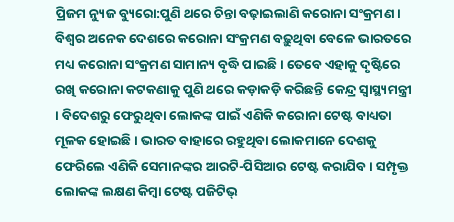ପ୍ରିଜମ ନ୍ୟୁଜ ବ୍ୟୁରୋ:ପୁଣି ଥରେ ଚିନ୍ତା ବଢ଼ାଇଲାଣି କରୋନା ସଂକ୍ରମଣ । ବିଶ୍ୱର ଅନେକ ଦେଶରେ କରୋନା ସଂକ୍ରମଣ ବଢ଼ୁଥିବା ବେଳେ ଭାରତରେ ମଧ୍ୟ କରୋନା ସଂକ୍ରମଣ ସାମାନ୍ୟ ବୃଦ୍ଧି ପାଇଛି । ତେବେ ଏହାକୁ ଦୃଷ୍ଟିରେ ରଖି କରୋନା କଟକଣାକୁ ପୁଣି ଥରେ କଡ଼ାକଡ଼ି କରିଛନ୍ତି କେନ୍ଦ୍ର ସ୍ୱାସ୍ଥ୍ୟମନ୍ତ୍ରୀ । ବିଦେଶରୁ ଫେରୁଥିବା ଲୋକଙ୍କ ପାଇଁ ଏଣିକି କରୋନା ଟେଷ୍ଟ ବାଧ୍ୟତା ମୂଳକ ହୋଇଛି । ଭାରତ ବାହାରେ ରହୁଥିବା ଲୋକମାନେ ଦେଶକୁ ଫେରିଲେ ଏଣିକି ସେମାନଙ୍କର ଆରଟି-ପିସିଆର ଟେଷ୍ଟ କରାଯିବ । ସମ୍ପୃକ୍ତ ଲୋକଙ୍କ ଲକ୍ଷଣ କିମ୍ବା ଟେଷ୍ଟ ପଜିଟିଭ୍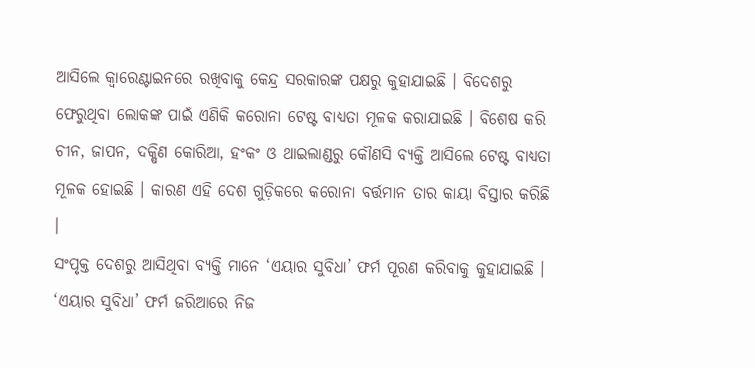ଆସିଲେ କ୍ୱାରେଣ୍ଟାଇନରେ ରଖିବାକୁ କେନ୍ଦ୍ର ସରକାରଙ୍କ ପକ୍ଷରୁ କୁହାଯାଇଛି । ବିଦେଶରୁ ଫେରୁଥିବା ଲୋକଙ୍କ ପାଇଁ ଏଣିକି କରୋନା ଟେଷ୍ଟ ବାଧ୍ୟତା ମୂଳକ କରାଯାଇଛି । ବିଶେଷ କରି ଚୀନ, ଜାପନ, ଦକ୍ଷିଣ କୋରିଆ, ହଂକଂ ଓ ଥାଇଲାଣ୍ଡରୁ କୌଣସି ବ୍ୟକ୍ତି ଆସିଲେ ଟେଷ୍ଟ ବାଧ୍ୟତା ମୂଳକ ହୋଇଛି । କାରଣ ଏହି ଦେଶ ଗୁଡ଼ିକରେ କରୋନା ବର୍ତ୍ତମାନ ତାର କାୟା ବିସ୍ତାର କରିଛି ।
ସଂପୃକ୍ତ ଦେଶରୁ ଆସିଥିବା ବ୍ୟକ୍ତି ମାନେ ‘ଏୟାର ସୁବିଧା’ ଫର୍ମ ପୂରଣ କରିବାକୁ କୁହାଯାଇଛି । ‘ଏୟାର ସୁବିଧା’ ଫର୍ମ ଜରିଆରେ ନିଜ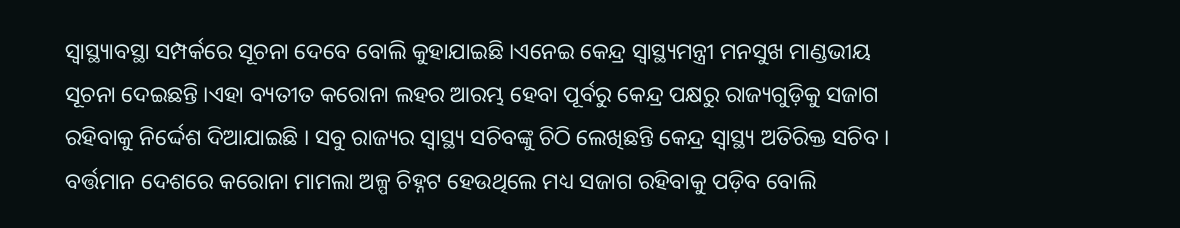ସ୍ୱାସ୍ଥ୍ୟାବସ୍ଥା ସମ୍ପର୍କରେ ସୂଚନା ଦେବେ ବୋଲି କୁହାଯାଇଛି ।ଏନେଇ କେନ୍ଦ୍ର ସ୍ୱାସ୍ଥ୍ୟମନ୍ତ୍ରୀ ମନସୁଖ ମାଣ୍ଡଭୀୟ ସୂଚନା ଦେଇଛନ୍ତି ।ଏହା ବ୍ୟତୀତ କରୋନା ଲହର ଆରମ୍ଭ ହେବା ପୂର୍ବରୁ କେନ୍ଦ୍ର ପକ୍ଷରୁ ରାଜ୍ୟଗୁଡ଼ିକୁ ସଜାଗ ରହିବାକୁ ନିର୍ଦ୍ଦେଶ ଦିଆଯାଇଛି । ସବୁ ରାଜ୍ୟର ସ୍ୱାସ୍ଥ୍ୟ ସଚିବଙ୍କୁ ଚିଠି ଲେଖିଛନ୍ତି କେନ୍ଦ୍ର ସ୍ୱାସ୍ଥ୍ୟ ଅତିରିକ୍ତ ସଚିବ । ବର୍ତ୍ତମାନ ଦେଶରେ କରୋନା ମାମଲା ଅଳ୍ପ ଚିହ୍ନଟ ହେଉଥିଲେ ମଧ୍ୟ ସଜାଗ ରହିବାକୁ ପଡ଼ିବ ବୋଲି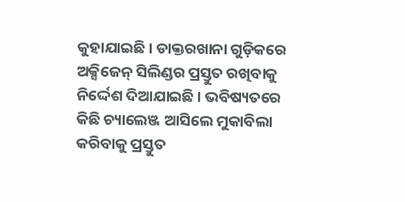କୁହାଯାଇଛି । ଡାକ୍ତରଖାନା ଗୁଡ଼ିକରେ ଅକ୍ସିଜେନ୍ ସିଲିଣ୍ଡର ପ୍ରସ୍ତୁତ ରଖିବାକୁ ନିର୍ଦ୍ଦେଶ ଦିଆଯାଇଛି । ଭବିଷ୍ୟତରେ କିଛି ଚ୍ୟାଲେଞ୍ଜ ଆସିଲେ ମୁକାବିଲା କରିବାକୁ ପ୍ରସ୍ତୁତ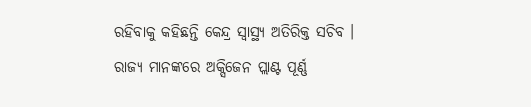ରହିବାକୁ କହିଛନ୍ତି କେନ୍ଦ୍ର ସ୍ୱାସ୍ଥ୍ୟ ଅତିରିକ୍ତ ସଚିବ । ରାଜ୍ୟ ମାନଙ୍କରେ ଅକ୍ସିଜେନ ପ୍ଲାଣ୍ଟ ପୂର୍ଣ୍ଣ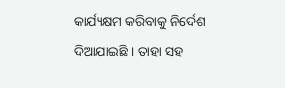କାର୍ଯ୍ୟକ୍ଷମ କରିବାକୁ ନିର୍ଦେଶ ଦିଆଯାଇଛି । ତାହା ସହ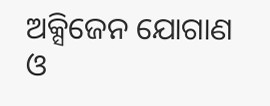ଅକ୍ସିଜେନ ଯୋଗାଣ ଓ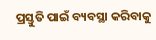ପ୍ରସ୍ତୁତି ପାଇଁ ବ୍ୟବସ୍ଥା କରିବାକୁ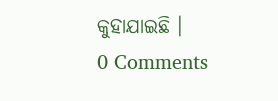କୁହାଯାଇଛି ।
0 Comments